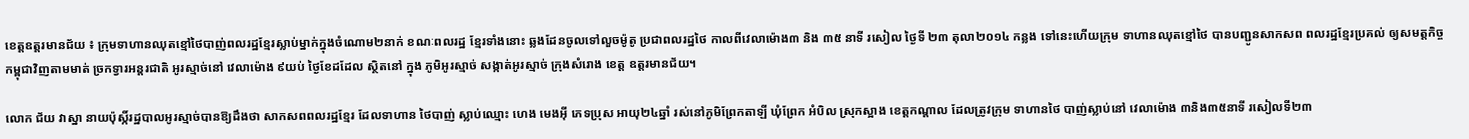ខេត្តឧត្តរមានជ័យ ៖ ក្រុមទាហានឈុតខ្មៅថៃបាញ់ពលរដ្ឋខ្មែរស្លាប់ម្នាក់ក្នុងចំណោម២នាក់ ខណៈពលរដ្ឋ ខ្មែរទាំងនោះ ឆ្លងដែនចូលទៅលួចម៉ូតូ ប្រជាពលរដ្ឋថៃ កាលពីវេលាម៉ោង៣ និង ៣៥ នាទី រសៀល ថ្ងៃទី ២៣ តុលា២០១៤ កន្លង ទៅនេះហើយក្រុម ទាហានឈុតខ្មៅថៃ បានបញ្ជូនសាកសព ពលរដ្ឋខ្មែរប្រគល់ ឲ្យសមត្តកិច្ចកម្ពុជាវិញតាមមាត់ ច្រកទ្វារអន្តរជាតិ អូរស្មាច់នៅ វេលាម៉ោង ៩យប់ ថ្ងៃខែដដែល ស្ថិតនៅ ក្នុង ភូមិអូរស្មាច់ សង្កាត់អូរស្មាច់ ក្រុងសំរោង ខេត្ត ឧត្តរមានជ័យ។

លោក ជ័យ វាស្នា នាយប៉ុស្កិ៍រដ្ឋបាលអូរស្មាច់បានឱ្យដឹងថា សាកសពពលរដ្ឋខ្មែរ ដែលទាហាន ថៃបាញ់ ស្លាប់ឈ្មោះ ហេង មេងអ៊ី ភេទប្រុស អាយុ២៤ឆ្នាំ រស់នៅភូមិព្រែកតាឡី ឃុំព្រែក អំបិល ស្រុកស្អាង ខេត្តកណ្តាល ដែលត្រូវក្រុម ទាហានថៃ បាញ់ស្លាប់នៅ វេលាម៉ោង ៣និង៣៥នាទី រសៀលទី២៣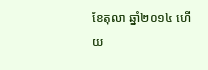ខែតុលា ឆ្នាំ២០១៤ ហើយ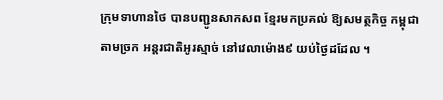ក្រុមទាហានថៃ បានបញ្ជូនសាកសព ខ្មែរមកប្រគល់ ឱ្យសមត្ថកិច្ច កម្ពុជាតាមច្រក អន្តរជាតិអូរស្មាច់ នៅវេលាម៉ោង៩ យប់ថ្ងៃដដែល ។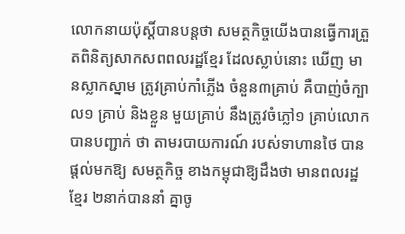លោកនាយប៉ុស្តិ៍បានបន្តថា សមត្ថកិច្ចយើងបានធ្វើការត្រួតពិនិត្យសាកសពពលរដ្ឋខ្មែរ ដែលស្លាប់នោះ ឃើញ មានស្លាកស្នាម ត្រូវគ្រាប់កាំភ្លើង ចំនួន៣គ្រាប់ គឺបាញ់ចំក្បាល១ គ្រាប់ និងខ្លួន មួយគ្រាប់ នឹងត្រូវចំភ្លៅ១ គ្រាប់លោក បានបញ្ជាក់ ថា តាមរបាយការណ៍ របស់ទាហានថៃ បានផ្តល់មកឱ្យ សមត្ថកិច្ច ខាងកម្ពុជាឱ្យដឹងថា មានពលរដ្ឋខ្មែរ ២នាក់បាននាំ គ្នាចូ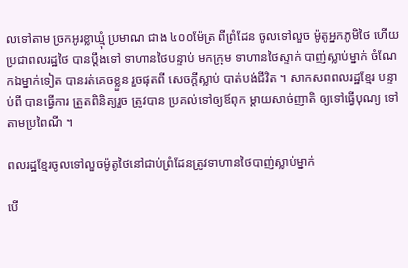លទៅតាម ច្រកអូរខ្លាឃ្មុំ ប្រមាណ ជាង ៤០០ម៉ែត្រ ពីព្រំដែន ចូលទៅលួច ម៉ូតូអ្នកភូមិថៃ ហើយប្រជាពលរដ្ឋថៃ បានប្តឹងទៅ ទាហានថៃបន្ទាប់ មកក្រុម ទាហានថៃស្ទាក់ បាញ់ស្លាប់ម្នាក់ ចំណែកឯម្នាក់ទៀត បានរត់គេចខ្លួន រួចផុតពី សេចក្តីស្លាប់ បាត់បង់ជីវិត ។ សាកសពពលរដ្ឋខ្មែរ បន្ទាប់ពី បានធ្វើការ ត្រួតពិនិត្យរួច ត្រូវបាន ប្រគល់ទៅឲ្យឪពុក ម្តាយសាច់ញាតិ ឲ្យទៅធ្វើបុណ្យ ទៅតាមប្រពៃណី ។

ពលរដ្ឋខ្មែរចូលទៅលួចម៉ូតូថៃនៅជាប់ព្រំដែនត្រូវទាហានថៃបាញ់ស្លាប់ម្នាក់

បើ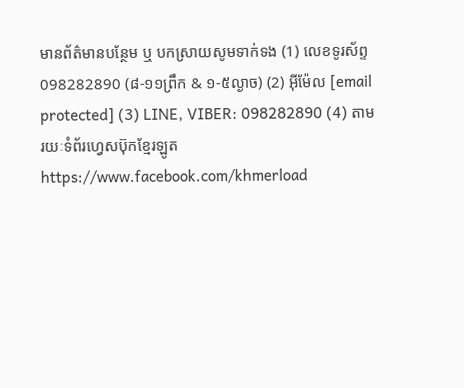មានព័ត៌មានបន្ថែម ឬ បកស្រាយសូមទាក់ទង (1) លេខទូរស័ព្ទ 098282890 (៨-១១ព្រឹក & ១-៥ល្ងាច) (2) អ៊ីម៉ែល [email protected] (3) LINE, VIBER: 098282890 (4) តាមរយៈទំព័រហ្វេសប៊ុកខ្មែរឡូត https://www.facebook.com/khmerload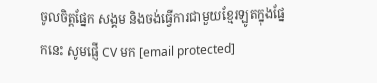ចូលចិត្តផ្នែក សង្គម និងចង់ធ្វើការជាមួយខ្មែរឡូតក្នុងផ្នែកនេះ សូមផ្ញើ CV មក [email protected]